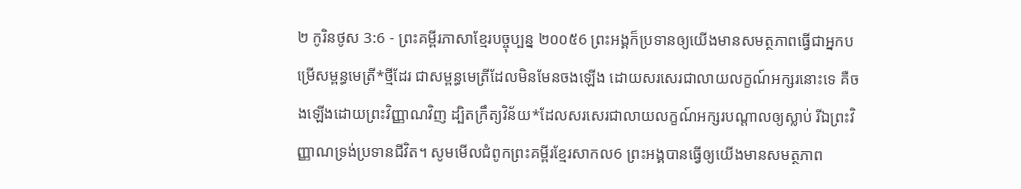២ កូរិនថូស 3:6 - ព្រះគម្ពីរភាសាខ្មែរបច្ចុប្បន្ន ២០០៥6 ព្រះអង្គក៏ប្រទានឲ្យយើងមានសមត្ថភាពធ្វើជាអ្នកបម្រើសម្ពន្ធមេត្រី*ថ្មីដែរ ជាសម្ពន្ធមេត្រីដែលមិនមែនចងឡើង ដោយសរសេរជាលាយលក្ខណ៍អក្សរនោះទេ គឺចងឡើងដោយព្រះវិញ្ញាណវិញ ដ្បិតក្រឹត្យវិន័យ*ដែលសរសេរជាលាយលក្ខណ៍អក្សរបណ្ដាលឲ្យស្លាប់ រីឯព្រះវិញ្ញាណទ្រង់ប្រទានជីវិត។ សូមមើលជំពូកព្រះគម្ពីរខ្មែរសាកល6 ព្រះអង្គបានធ្វើឲ្យយើងមានសមត្ថភាព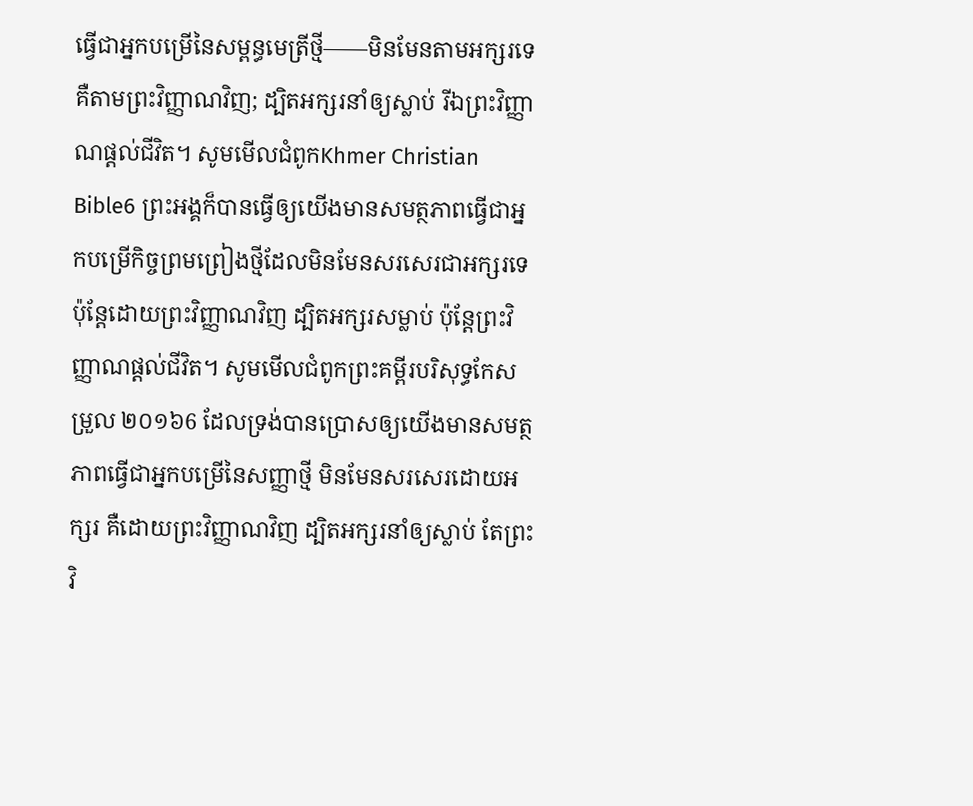ធ្វើជាអ្នកបម្រើនៃសម្ពន្ធមេត្រីថ្មី——មិនមែនតាមអក្សរទេ គឺតាមព្រះវិញ្ញាណវិញ; ដ្បិតអក្សរនាំឲ្យស្លាប់ រីឯព្រះវិញ្ញាណផ្ដល់ជីវិត។ សូមមើលជំពូកKhmer Christian Bible6 ព្រះអង្គក៏បានធ្វើឲ្យយើងមានសមត្ថភាពធ្វើជាអ្នកបម្រើកិច្ចព្រមព្រៀងថ្មីដែលមិនមែនសរសេរជាអក្សរទេ ប៉ុន្ដែដោយព្រះវិញ្ញាណវិញ ដ្បិតអក្សរសម្លាប់ ប៉ុន្ដែព្រះវិញ្ញាណផ្ដល់ជីវិត។ សូមមើលជំពូកព្រះគម្ពីរបរិសុទ្ធកែសម្រួល ២០១៦6 ដែលទ្រង់បានប្រោសឲ្យយើងមានសមត្ថភាពធ្វើជាអ្នកបម្រើនៃសញ្ញាថ្មី មិនមែនសរសេរដោយអក្សរ គឺដោយព្រះវិញ្ញាណវិញ ដ្បិតអក្សរនាំឲ្យស្លាប់ តែព្រះវិ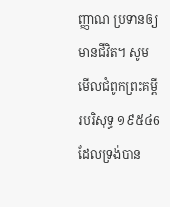ញ្ញាណ ប្រទានឲ្យមានជីវិត។ សូមមើលជំពូកព្រះគម្ពីរបរិសុទ្ធ ១៩៥៤6 ដែលទ្រង់បាន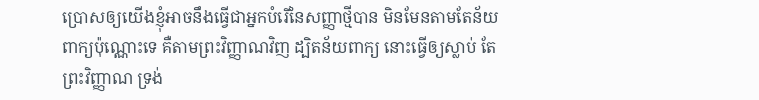ប្រោសឲ្យយើងខ្ញុំអាចនឹងធ្វើជាអ្នកបំរើនៃសញ្ញាថ្មីបាន មិនមែនតាមតែន័យពាក្យប៉ុណ្ណោះទេ គឺតាមព្រះវិញ្ញាណវិញ ដ្បិតន័យពាក្យ នោះធ្វើឲ្យស្លាប់ តែព្រះវិញ្ញាណ ទ្រង់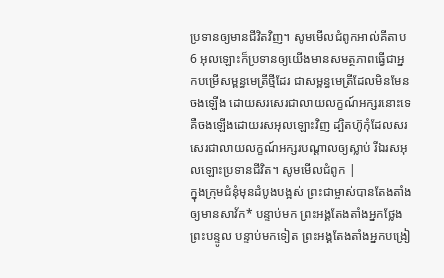ប្រទានឲ្យមានជីវិតវិញ។ សូមមើលជំពូកអាល់គីតាប6 អុលឡោះក៏ប្រទានឲ្យយើងមានសមត្ថភាពធ្វើជាអ្នកបម្រើសម្ពន្ធមេត្រីថ្មីដែរ ជាសម្ពន្ធមេត្រីដែលមិនមែនចងឡើង ដោយសរសេរជាលាយលក្ខណ៍អក្សរនោះទេ គឺចងឡើងដោយរសអុលឡោះវិញ ដ្បិតហ៊ូកុំដែលសរសេរជាលាយលក្ខណ៍អក្សរបណ្ដាលឲ្យស្លាប់ រីឯរសអុលឡោះប្រទានជីវិត។ សូមមើលជំពូក |
ក្នុងក្រុមជំនុំមុនដំបូងបង្អស់ ព្រះជាម្ចាស់បានតែងតាំងឲ្យមានសាវ័ក* បន្ទាប់មក ព្រះអង្គតែងតាំងអ្នកថ្លែងព្រះបន្ទូល បន្ទាប់មកទៀត ព្រះអង្គតែងតាំងអ្នកបង្រៀ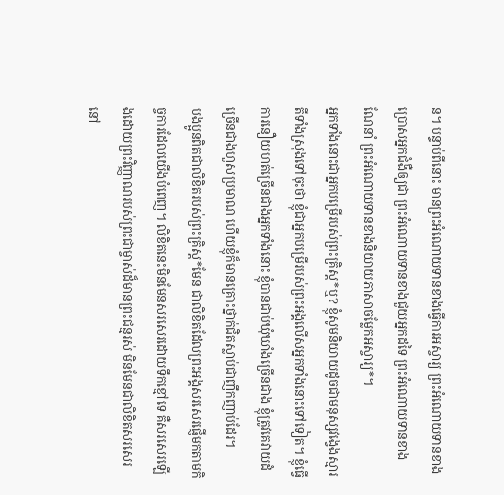ន។ បន្ទាប់ពីនោះ មានព្រះអំណោយទានខាងធ្វើការអស្ចារ្យ ព្រះអំណោយទានខាងប្រោសអ្នកជំងឺឲ្យជា ព្រះអំណោយទានខាងជួយអ្នកដទៃ ព្រះអំណោយទានខាងណែនាំ ព្រះអំណោយទានខាងនិយាយភាសាចម្លែកអស្ចារ្យ*។
អ្នកទាំងនោះជាអ្នកបម្រើរបស់ព្រះគ្រិស្ត*ឬ? ខ្ញុំសូមនិយាយដូចជាមនុស្សវង្វេងស្មារតីទាំងស្រុងទៅចុះថា ខ្ញុំជាអ្នកបម្រើរបស់ព្រះអង្គលើសអ្នកទាំងនោះទៅទៀត។ ខ្ញុំធ្វើការនឿយហត់ច្រើនជាងអ្នកទាំងនោះ ខ្ញុំបានជាប់ឃុំឃាំងច្រើនជាង ខ្ញុំត្រូវគេវាយដំច្រើនជាងហួសប្រមាណ ហើយខ្ញុំក៏មានគ្រោះថ្នាក់ជិតស្លាប់ជាញឹកញាប់ដែរ។
បងប្អូនពិតជាលិខិតរបស់ព្រះគ្រិស្ត*មែន ជាលិខិតដែលព្រះអង្គសរសេរផ្ញើមកតាមកិច្ចការដែលយើងបំពេញ។ លិខិតនេះមិនមែនសរសេរដោយទឹកខ្មៅទេ គឺសរសេរឡើងដោយព្រះវិញ្ញាណរបស់ព្រះជាម្ចាស់ដ៏មានព្រះជន្មរស់ មិនមែនជាលិខិតសរសេរនៅ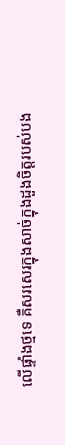លើផ្ទាំងថ្មទេ គឺសរសេរក្នុងសាច់ក្នុងដួងចិត្តរបស់បង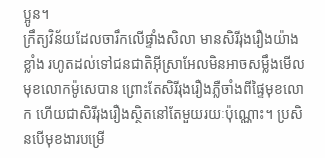ប្អូន។
ក្រឹត្យវិន័យដែលចារឹកលើផ្ទាំងសិលា មានសិរីរុងរឿងយ៉ាងខ្លាំង រហូតដល់ទៅជនជាតិអ៊ីស្រាអែលមិនអាចសម្លឹងមើលមុខលោកម៉ូសេបាន ព្រោះតែសិរីរុងរឿងភ្លឺចាំងពីផ្ទៃមុខលោក ហើយជាសិរីរុងរឿងស្ថិតនៅតែមួយរយៈប៉ុណ្ណោះ។ ប្រសិនបើមុខងារបម្រើ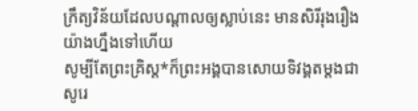ក្រឹត្យវិន័យដែលបណ្ដាលឲ្យស្លាប់នេះ មានសិរីរុងរឿងយ៉ាងហ្នឹងទៅហើយ
សូម្បីតែព្រះគ្រិស្ត*ក៏ព្រះអង្គបានសោយទិវង្គតម្ដងជាសូរេ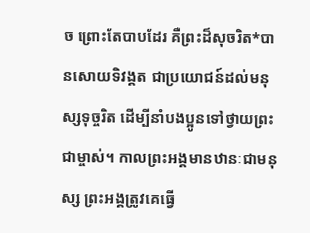ច ព្រោះតែបាបដែរ គឺព្រះដ៏សុចរិត*បានសោយទិវង្គត ជាប្រយោជន៍ដល់មនុស្សទុច្ចរិត ដើម្បីនាំបងប្អូនទៅថ្វាយព្រះជាម្ចាស់។ កាលព្រះអង្គមានឋានៈជាមនុស្ស ព្រះអង្គត្រូវគេធ្វើ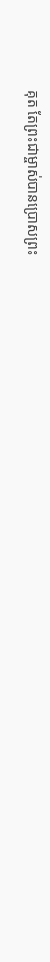គុត តែព្រះជាម្ចាស់បានប្រោសព្រះ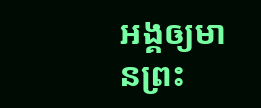អង្គឲ្យមានព្រះ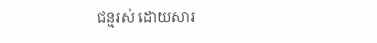ជន្មរស់ ដោយសារ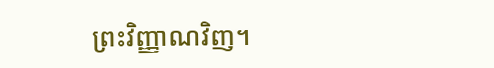ព្រះវិញ្ញាណវិញ។